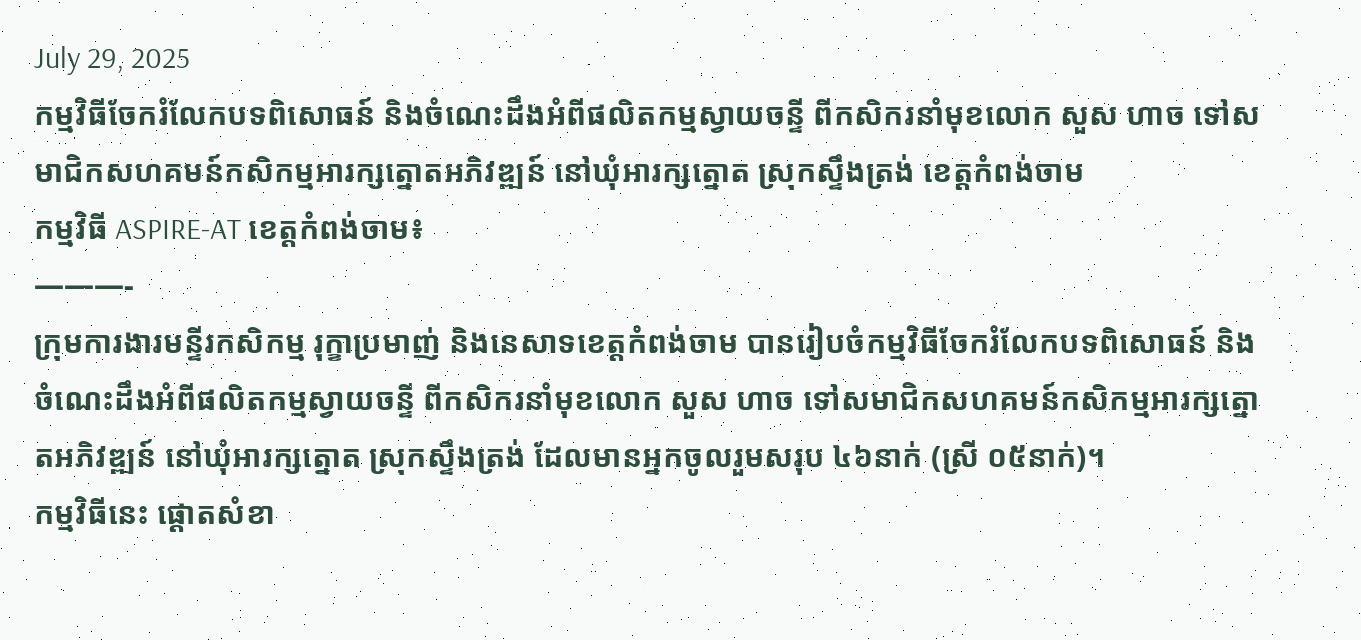July 29, 2025
កម្មវិធីចែករំលែកបទពិសោធន៍ និងចំណេះដឹងអំពីផលិតកម្មស្វាយចន្ទី ពីកសិករនាំមុខលោក សួស ហាច ទៅសមាជិកសហគមន៍កសិកម្មអារក្សត្នោតអភិវឌ្ឍន៍ នៅឃុំអារក្សត្នោត ស្រុកស្ទឹងត្រង់ ខេត្តកំពង់ចាម
កម្មវិធី ASPIRE-AT ខេត្តកំពង់ចាម៖
———-
ក្រុមការងារមន្ទីរកសិកម្ម រុក្ខាប្រមាញ់ និងនេសាទខេត្តកំពង់ចាម បានរៀបចំកម្មវិធីចែករំលែកបទពិសោធន៍ និងចំណេះដឹងអំពីផលិតកម្មស្វាយចន្ទី ពីកសិករនាំមុខលោក សួស ហាច ទៅសមាជិកសហគមន៍កសិកម្មអារក្សត្នោតអភិវឌ្ឍន៍ នៅឃុំអារក្សត្នោត ស្រុកស្ទឹងត្រង់ ដែលមានអ្នកចូលរួមសរុប ៤៦នាក់ (ស្រី ០៥នាក់)។
កម្មវិធីនេះ ផ្ដោតសំខា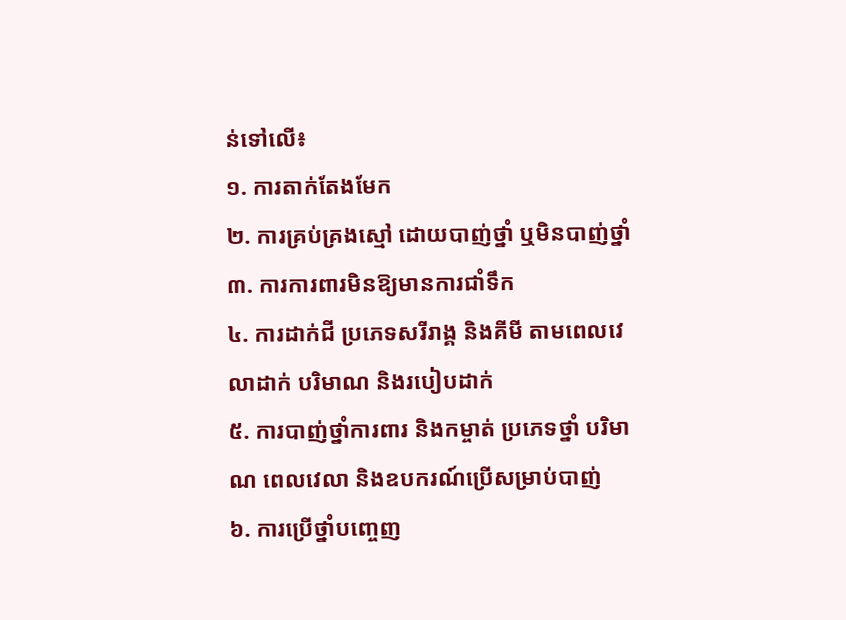ន់ទៅលើ៖
១. ការតាក់តែងមែក
២. ការគ្រប់គ្រងស្មៅ ដោយបាញ់ថ្នាំ ឬមិនបាញ់ថ្នាំ
៣. ការការពារមិនឱ្យមានការជាំទឹក
៤. ការដាក់ជី ប្រភេទសរីរាង្គ និងគីមី តាមពេលវេលាដាក់ បរិមាណ និងរបៀបដាក់
៥. ការបាញ់ថ្នាំការពារ និងកម្ចាត់ ប្រភេទថ្នាំ បរិមាណ ពេលវេលា និងឧបករណ៍ប្រើសម្រាប់បាញ់
៦. ការប្រើថ្នាំបញ្ចេញ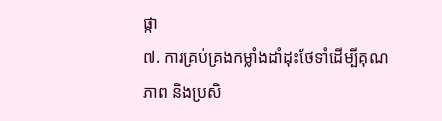ផ្កា
៧. ការគ្រប់គ្រងកម្លាំងដាំដុះថែទាំដើម្បីគុណភាព និងប្រសិ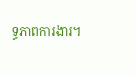ទ្ធភាពការងារ។